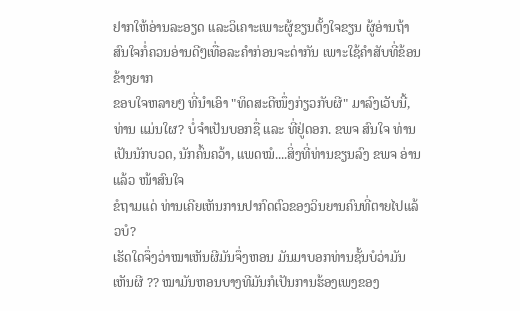ຢາກໃຫ້ອ່ານລະອຽດ ແລະວິເຄາະເພາະຜູ້ຂຽນຕັ້ງໃຈຂຽນ ຜູ້ອ່ານຖ້າສົນໃຈກໍ່ຄວນອ່ານດີໆເທື່ອລະຄຳກ່ອນຈະດ່າກັນ ເພາະໃຊ້ຄຳສັບທີ່ຂ້ອນຂ້າງຍາກ
ຂອບໃຈຫລາຍໆ ທີ່ນໍາເອົາ "ທິດສະດີໜຶ່ງກ່ຽວກັບຜີ" ມາລົງເວັບນີ້, ທ່ານ ແມ່ນໃຜ? ບໍ່ຈໍາເປັນບອກຊື່ ແລະ ທີ່ຢູ່ດອກ. ຂພຈ ສົນໃຈ ທ່ານ ເປັນນັກບວດ, ນັກຄົ້ນຄວ້າ, ແພດໝໍ....ສິ່ງທີ່ທ່ານຂຽນລົງ ຂພຈ ອ່ານແລ້ວ ໜ້າສົນໃຈ
ຂໍຖາມແດ່ ທ່ານເຄີຍເຫັນການປາກົດຕົວຂອງວິນຍານຄົນທີ່ຕາຍໄປແລ້ວບໍ?
ເຮັດໃດຈຶ່ງວ່າໝາເຫັນຜີມັນຈຶ່ງຫອນ ມັນມາບອກທ່ານຊັ້ນບໍວ່າມັນເຫັນຜີ ?? ໝາມັນຫອນບາງທີມັນກໍເປັນການຮ້ອງເພງຂອງ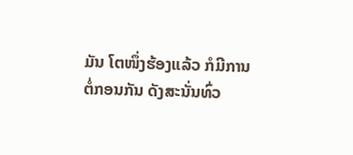ມັນ ໂຕໜຶ່ງຮ້ອງແລ້ວ ກໍມີການຕໍ່ກອນກັນ ດັງສະນັ່ນທົ່ວ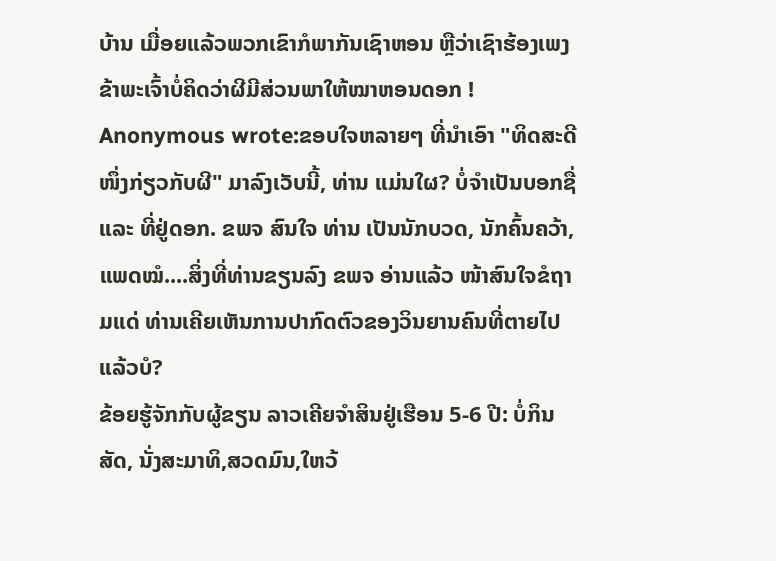ບ້ານ ເມື່ອຍແລ້ວພວກເຂົາກໍພາກັນເຊົາຫອນ ຫຼືວ່າເຊົາຮ້ອງເພງ ຂ້າພະເຈົ້າບໍ່ຄິດວ່າຜີມີສ່ວນພາໃຫ້ໝາຫອນດອກ !
Anonymous wrote:ຂອບໃຈຫລາຍໆ ທີ່ນໍາເອົາ "ທິດສະດີໜຶ່ງກ່ຽວກັບຜີ" ມາລົງເວັບນີ້, ທ່ານ ແມ່ນໃຜ? ບໍ່ຈໍາເປັນບອກຊື່ ແລະ ທີ່ຢູ່ດອກ. ຂພຈ ສົນໃຈ ທ່ານ ເປັນນັກບວດ, ນັກຄົ້ນຄວ້າ, ແພດໝໍ....ສິ່ງທີ່ທ່ານຂຽນລົງ ຂພຈ ອ່ານແລ້ວ ໜ້າສົນໃຈຂໍຖາມແດ່ ທ່ານເຄີຍເຫັນການປາກົດຕົວຂອງວິນຍານຄົນທີ່ຕາຍໄປແລ້ວບໍ?
ຂ້ອຍຮູ້ຈັກກັບຜູ້ຂຽນ ລາວເຄີຍຈຳສິນຢູ່ເຮືອນ 5-6 ປີ: ບໍ່ກິນສັດ, ນັ່ງສະມາທິ,ສວດມົນ,ໃຫວ້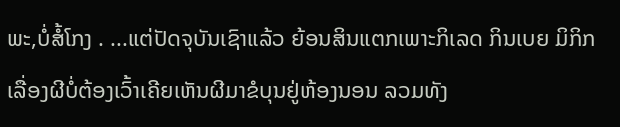ພະ,ບໍ່ສໍ້ໂກງ . ...ແຕ່ປັດຈຸບັນເຊົາແລ້ວ ຍ້ອນສິນແຕກເພາະກິເລດ ກິນເບຍ ມິກິກ
ເລື່ອງຜີບໍ່ຕ້ອງເວົ້າເຄີຍເຫັນຜີມາຂໍບຸນຢູ່ຫ້ອງນອນ ລວມທັງ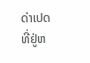ດ່າເປດທີ່ຢູ່ຫ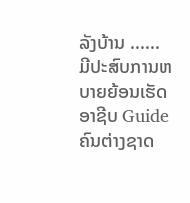ລັງບ້ານ ...... ມີປະສົບການຫບາຍຍ້ອນເຮັດອາຊີບ Guide ຄົນຕ່າງຊາດ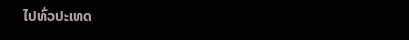ໄປທົ່ວປະເທດ